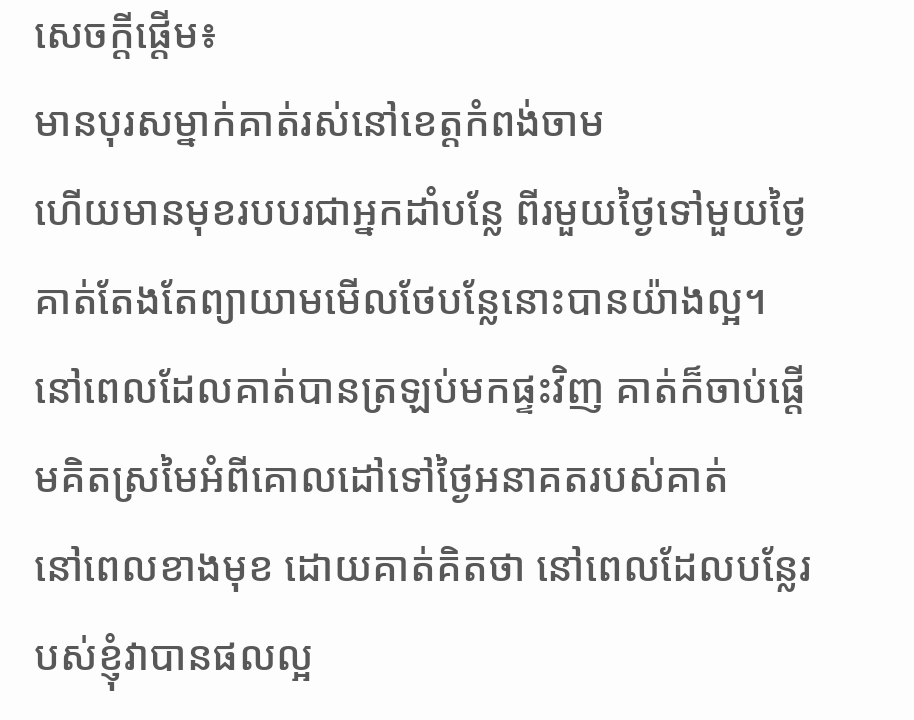សេចក្តីផ្តើម៖
មានបុរសម្នាក់គាត់រស់នៅខេត្តកំពង់ចាម
ហើយមានមុខរបបរជាអ្នកដាំបន្លែ ពីរមួយថ្ងៃទៅមួយថ្ងៃ
គាត់តែងតែព្យាយាមមើលថែបន្លែនោះបានយ៉ាងល្អ។
នៅពេលដែលគាត់បានត្រឡប់មកផ្ទះវិញ គាត់ក៏ចាប់ផ្តើមគិតស្រមៃអំពីគោលដៅទៅថ្ងៃអនាគតរបស់គាត់
នៅពេលខាងមុខ ដោយគាត់គិតថា នៅពេលដែលបន្លែរបស់ខ្ញុំវាបានផលល្អ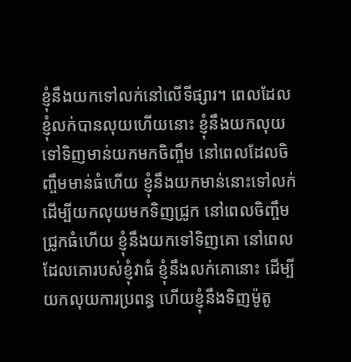ខ្ញុំនឹងយកទៅលក់នៅលើទីផ្សារ។ ពេលដែលខ្ញុំលក់បានលុយហើយនោះ ខ្ញុំនឹងយកលុយទៅទិញមាន់យកមកចិញ្ចឹម នៅពេលដែលចិញ្ចឹមមាន់ធំហើយ ខ្ញុំនឹងយកមាន់នោះទៅលក់ ដើម្បីយកលុយមកទិញជ្រូក នៅពេលចិញ្ចឹមជ្រូកធំហើយ ខ្ញុំនឹងយកទៅទិញគោ នៅពេលដែលគោរបស់ខ្ញុំវាធំ ខ្ញុំនឹងលក់គោនោះ ដើម្បីយកលុយការប្រពន្ធ ហើយខ្ញុំនឹងទិញម៉ូតូ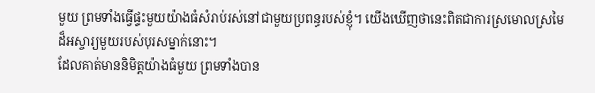មួយ ព្រមទាំងធ្វើផ្ទះមួយយ៉ាងធំសំរាប់រស់នៅជាមួយប្រពន្ធរបស់ខ្ញុំ។ យើងឃើញថានេះពិតជាការស្រមោលស្រមៃដ៏អស្ចារ្យមួយរបស់បុរសម្នាក់នោះ។
ដែលគាត់មាននិមិត្តយ៉ាងធំមួយ ព្រមទាំងបាន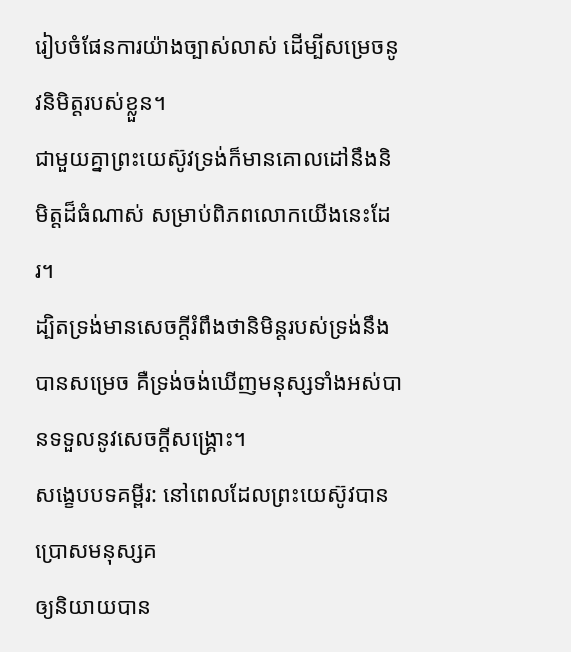រៀបចំផែនការយ៉ាងច្បាស់លាស់ ដើម្បីសម្រេចនូវនិមិត្តរបស់ខ្លួន។
ជាមួយគ្នាព្រះយេស៊ូវទ្រង់ក៏មានគោលដៅនឹងនិមិត្តដ៏ធំណាស់ សម្រាប់ពិភពលោកយើងនេះដែរ។
ដ្បិតទ្រង់មានសេចក្តីរំពឹងថានិមិន្តរបស់ទ្រង់នឹងបានសម្រេច គឺទ្រង់ចង់ឃើញមនុស្សទាំងអស់បានទទួលនូវសេចក្តីសង្រ្គោះ។
សង្ខេបបទគម្ពីរ: នៅពេលដែលព្រះយេស៊ូវបានប្រោសមនុស្សគ
ឲ្យនិយាយបាន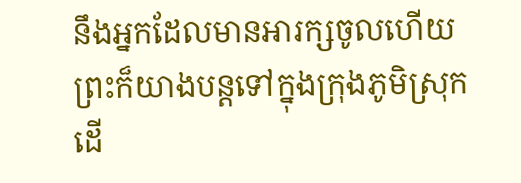នឹងអ្នកដែលមានអារក្សចូលហើយព្រះក៏យាងបន្តទៅក្នុងក្រុងភូមិស្រុក
ដើ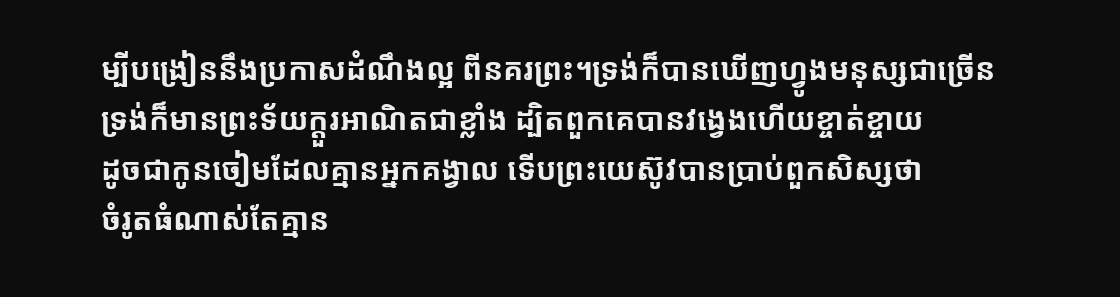ម្បីបង្រៀននឹងប្រកាសដំណឹងល្អ ពីនគរព្រះ។ទ្រង់ក៏បានឃើញហ្វូងមនុស្សជាច្រើន
ទ្រង់ក៏មានព្រះទ័យក្តួរអាណិតជាខ្លាំង ដ្បិតពួកគេបានវង្វេងហើយខ្ចាត់ខ្ចាយ
ដូចជាកូនចៀមដែលគ្មានអ្នកគង្វាល ទើបព្រះយេស៊ូវបានប្រាប់ពួកសិស្សថា
ចំរូតធំណាស់តែគ្មាន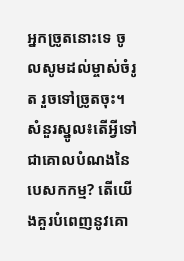អ្នកច្រូតនោះទេ ចូលសូមដល់ម្ចាស់ចំរូត រួចទៅច្រូតចុះ។
សំនួរស្នូល៖តើអ្វីទៅជាគោលបំណងនៃបេសកកម្ម? តើយើងគួរបំពេញនូវគោ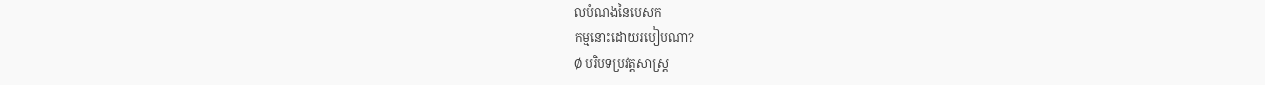លបំណងនៃបេសក
កម្មនោះដោយរបៀបណា?
Ø បរិបទប្រវត្តសាស្រ្ត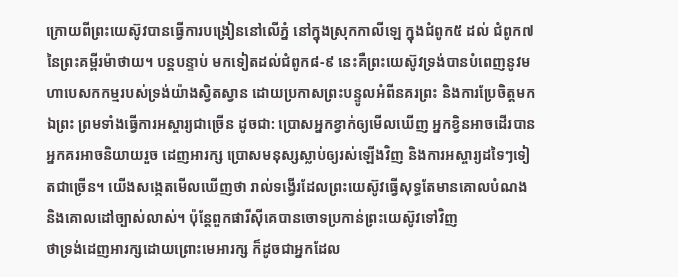ក្រោយពីព្រះយេស៊ូវបានធ្វើការបង្រៀននៅលើភ្នំ នៅក្នុងស្រុកកាលីឡេ ក្នុងជំពូក៥ ដល់ ជំពូក៧ នៃព្រះគម្ពីរម៉ាថាយ។ បន្តបន្ទាប់ មកទៀតដល់ជំពូក៨-៩ នេះគឺព្រះយេស៊ូវទ្រង់បានបំពេញនូវមហាបេសកកម្មរបស់ទ្រង់យ៉ាងស្វិតស្វាន ដោយប្រកាសព្រះបន្ទូលអំពីនគរព្រះ និងការប្រែចិត្តមកឯព្រះ ព្រមទាំងធ្វើការអស្ចារ្យជាច្រើន ដូចជា: ប្រោសអ្នកខ្វាក់ឲ្យមើលឃើញ អ្នកខ្វិនអាចដើរបាន អ្នកគរអាចនិយាយរួច ដេញអារក្ស ប្រោសមនុស្សស្លាប់ឲ្យរស់ឡើងវិញ និងការអស្ចារ្យដទៃៗទៀតជាច្រើន។ យើងសង្កេតមើលឃើញថា រាល់ទង្វើរដែលព្រះយេស៊ូវធ្វើសុទ្ធតែមានគោលបំណង និងគោលដៅច្បាស់លាស់។ ប៉ុន្តែពួកផារីស៊ីគេបានចោទប្រកាន់ព្រះយេស៊ូវទៅវិញ
ថាទ្រង់ដេញអារក្សដោយព្រោះមេអារក្ស ក៏ដូចជាអ្នកដែល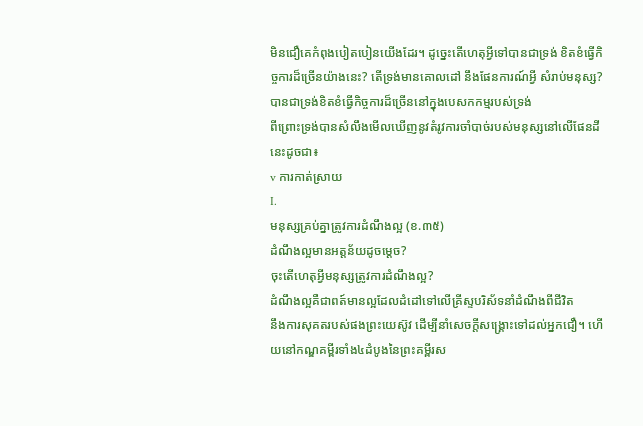មិនជឿគេកំពុងបៀតបៀនយើងដែរ។ ដូច្នេះតើហេតុអ្វីទៅបានជាទ្រង់ ខិតខំធ្វើកិច្ចការដ៏ច្រើនយ៉ាងនេះ? តើទ្រង់មានគោលដៅ នឹងផែនការណ៍អ្វី សំរាប់មនុស្ស? បានជាទ្រង់ខិតខំធ្វើកិច្ចការដ៏ច្រើននៅក្នុងបេសកកម្មរបស់ទ្រង់
ពីព្រោះទ្រង់បានសំលឹងមើលឃើញនូវតំរូវការចាំបាច់របស់មនុស្សនៅលើផែនដីនេះដូចជា៖
v ការកាត់ស្រាយ
I.
មនុស្សគ្រប់គ្នាត្រូវការដំណឹងល្អ (ខ.៣៥)
ដំណឹងល្អមានអត្តន័យដូចម្តេច?
ចុះតើហេតុអ្វីមនុស្សត្រូវការដំណឹងល្អ?
ដំណឹងល្អគឺជាពត៍មានល្អដែលដំដៅទៅលើគ្រីស្ទបរិស័ទនាំដំណឹងពីជីវិត
នឹងការសុគតរបស់ផងព្រះយេស៊ូវ ដើម្បីនាំសេចក្តីសង្រ្គោះទៅដល់អ្នកជឿ។ ហើយនៅកណ្ឌគម្ពីរទាំង៤ដំបូងនៃព្រះគម្ពីរស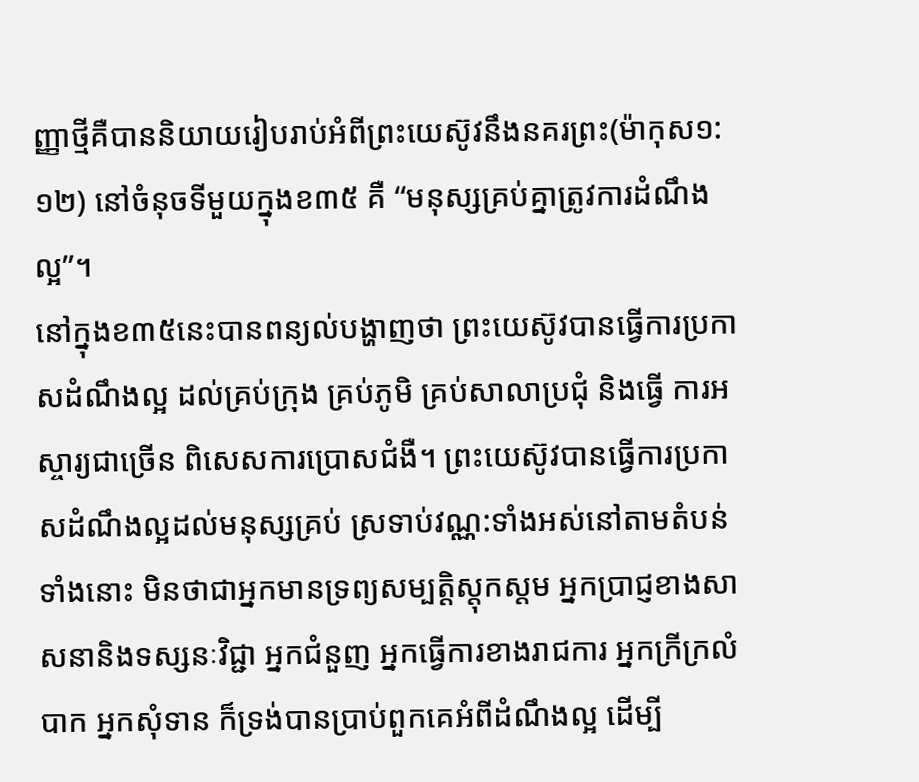ញ្ញាថ្មីគឺបាននិយាយរៀបរាប់អំពីព្រះយេស៊ូវនឹងនគរព្រះ(ម៉ាកុស១:១២) នៅចំនុចទីមួយក្នុងខ៣៥ គឺ “មនុស្សគ្រប់គ្នាត្រូវការដំណឹងល្អ”។
នៅក្នុងខ៣៥នេះបានពន្យល់បង្ហាញថា ព្រះយេស៊ូវបានធ្វើការប្រកាសដំណឹងល្អ ដល់គ្រប់ក្រុង គ្រប់ភូមិ គ្រប់សាលាប្រជុំ និងធ្វើ ការអស្ចារ្យជាច្រើន ពិសេសការប្រោសជំងឺ។ ព្រះយេស៊ូវបានធ្វើការប្រកាសដំណឹងល្អដល់មនុស្សគ្រប់ ស្រទាប់វណ្ណ:ទាំងអស់នៅតាមតំបន់ទាំងនោះ មិនថាជាអ្នកមានទ្រព្យសម្បត្តិស្តុកស្តម អ្នកប្រាជ្ញខាងសាសនានិងទស្សនៈវិជ្ជា អ្នកជំនួញ អ្នកធ្វើការខាងរាជការ អ្នកក្រីក្រលំបាក អ្នកសុំទាន ក៏ទ្រង់បានប្រាប់ពួកគេអំពីដំណឹងល្អ ដើម្បី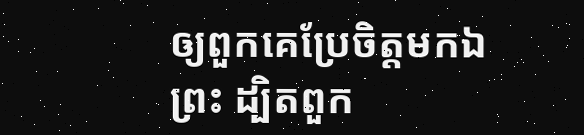ឲ្យពួកគេប្រែចិត្តមកឯព្រះ ដ្បិតពួក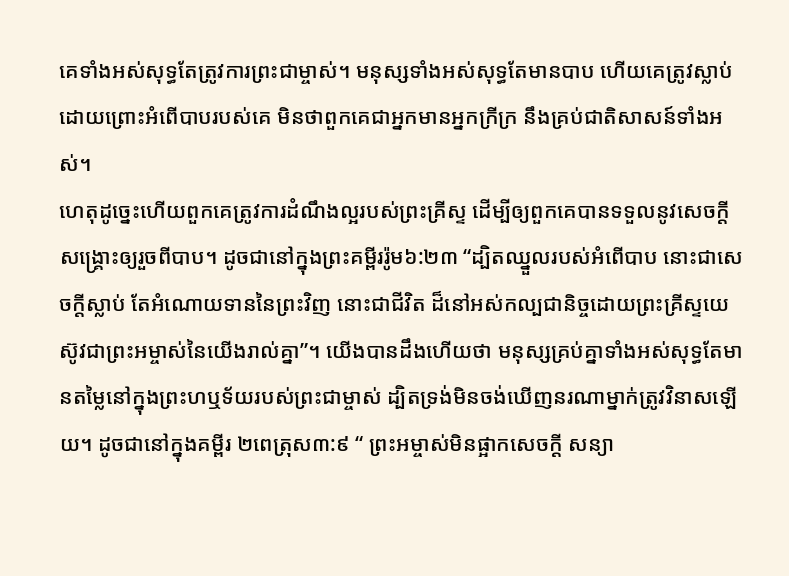គេទាំងអស់សុទ្ធតែត្រូវការព្រះជាម្ចាស់។ មនុស្សទាំងអស់សុទ្ធតែមានបាប ហើយគេត្រូវស្លាប់ដោយព្រោះអំពើបាបរបស់គេ មិនថាពួកគេជាអ្នកមានអ្នកក្រីក្រ នឹងគ្រប់ជាតិសាសន៍ទាំងអស់។
ហេតុដូច្នេះហើយពួកគេត្រូវការដំណឹងល្អរបស់ព្រះគ្រីស្ទ ដើម្បីឲ្យពួកគេបានទទួលនូវសេចក្តីសង្គ្រោះឲ្យរួចពីបាប។ ដូចជានៅក្នុងព្រះគម្ពីររ៉ូម៦:២៣ “ដ្បិតឈ្នួលរបស់អំពើបាប នោះជាសេចក្តីស្លាប់ តែអំណោយទាននៃព្រះវិញ នោះជាជីវិត ដ៏នៅអស់កល្បជានិច្ចដោយព្រះគ្រីស្ទយេស៊ូវជាព្រះអម្ចាស់នៃយើងរាល់គ្នា”។ យើងបានដឹងហើយថា មនុស្សគ្រប់គ្នាទាំងអស់សុទ្ធតែមានតម្លៃនៅក្នុងព្រះហឬទ័យរបស់ព្រះជាម្ចាស់ ដ្បិតទ្រង់មិនចង់ឃើញនរណាម្នាក់ត្រូវវិនាសឡើយ។ ដូចជានៅក្នុងគម្ពីរ ២ពេត្រុស៣:៩ “ ព្រះអម្ចាស់មិនផ្អាកសេចក្តី សន្យា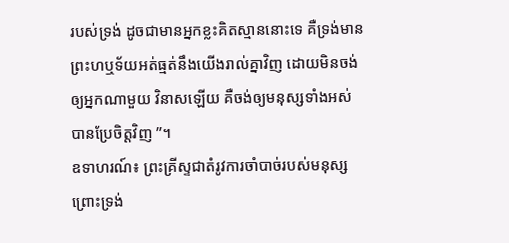របស់ទ្រង់ ដូចជាមានអ្នកខ្លះគិតស្មាននោះទេ គឺទ្រង់មានព្រះហឬទ័យអត់ធ្មត់នឹងយើងរាល់គ្នាវិញ ដោយមិនចង់ឲ្យអ្នកណាមួយ វិនាសឡើយ គឺចង់ឲ្យមនុស្សទាំងអស់ បានប្រែចិត្តវិញ ”។
ឧទាហរណ៍៖ ព្រះគ្រីស្ទជាតំរូវការចាំបាច់របស់មនុស្ស ព្រោះទ្រង់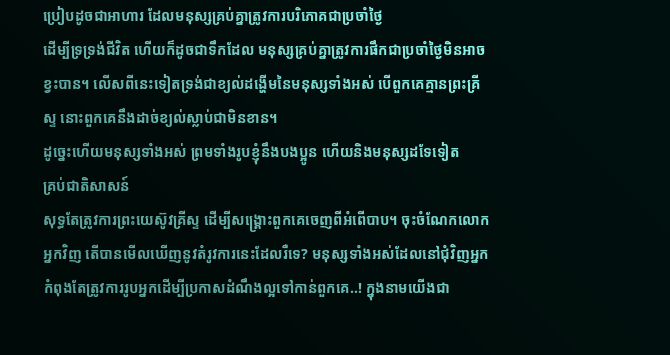ប្រៀបដូចជាអាហារ ដែលមនុស្សគ្រប់គ្នាត្រូវការបរិភោគជាប្រចាំថ្ងៃ
ដើម្បីទ្រទ្រង់ជីវិត ហើយក៏ដូចជាទឹកដែល មនុស្សគ្រប់គ្នាត្រូវការផឹកជាប្រចាំថ្ងៃមិនអាចខ្វះបាន។ លើសពីនេះទៀតទ្រង់ជាខ្យល់ដង្ហើមនៃមនុស្សទាំងអស់ បើពួកគេគ្មានព្រះគ្រីស្ទ នោះពួកគេនឹងដាច់ខ្យល់ស្លាប់ជាមិនខាន។
ដូច្នេះហើយមនុស្សទាំងអស់ ព្រមទាំងរូបខ្ញុំនឹងបងប្អូន ហើយនិងមនុស្សដទែទៀត
គ្រប់ជាតិសាសន៍
សុទ្ធតែត្រូវការព្រះយេស៊ូវគ្រីស្ទ ដើម្បីសង្រ្គោះពួកគេចេញពីអំពើបាប។ ចុះចំណែកលោកអ្នកវិញ តើបានមើលឃើញនូវតំរូវការនេះដែលរឺទេ? មនុស្សទាំងអស់ដែលនៅជុំវិញអ្នកកំពុងតែត្រូវការរូបអ្នកដើម្បីប្រកាសដំណឹងល្អទៅកាន់ពួកគេ..! ក្នុងនាមយើងជា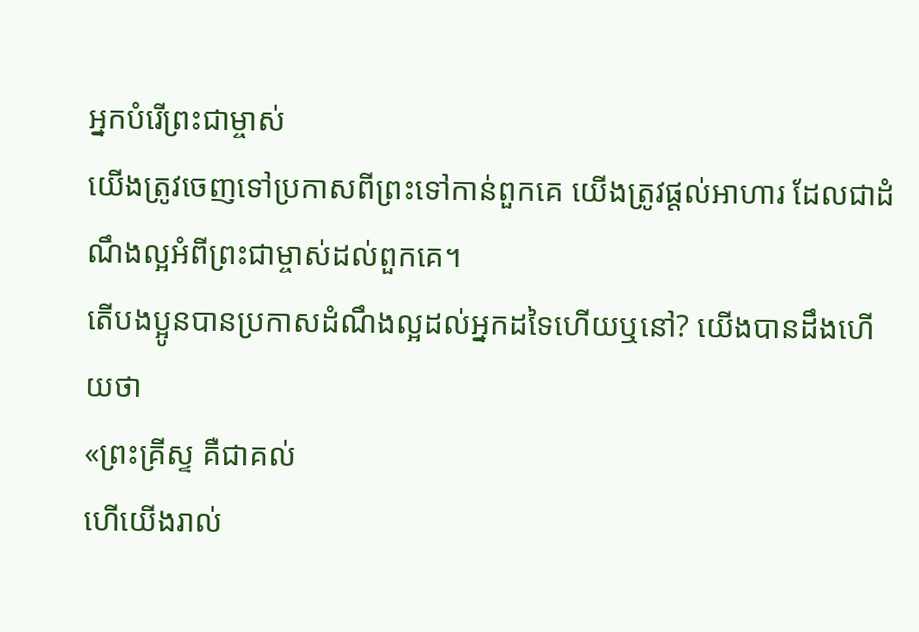អ្នកបំរើព្រះជាម្ចាស់
យើងត្រូវចេញទៅប្រកាសពីព្រះទៅកាន់ពួកគេ យើងត្រូវផ្ដល់អាហារ ដែលជាដំណឹងល្អអំពីព្រះជាម្ចាស់ដល់ពួកគេ។
តើបងប្អូនបានប្រកាសដំណឹងល្អដល់អ្នកដទៃហើយឬនៅ? យើងបានដឹងហើយថា
«ព្រះគ្រីស្ទ គឺជាគល់
ហើយើងរាល់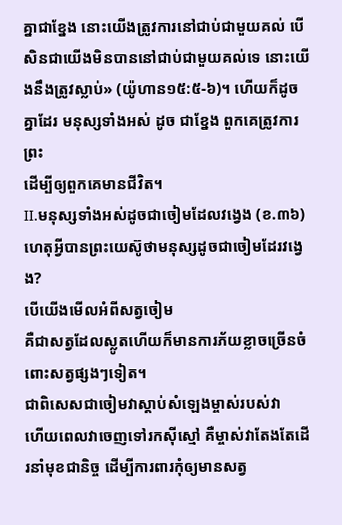គ្នាជាខ្នែង នោះយើងត្រូវការនៅជាប់ជាមួយគល់ បើសិនជាយើងមិនបាននៅជាប់ជាមួយគល់ទេ នោះយើងនឹងត្រូវស្លាប់» (យ៉ូហាន១៥:៥-៦)។ ហើយក៏ដូចគ្នាដែរ មនុស្សទាំងអស់ ដូច ជាខ្នែង ពួកគេត្រូវការព្រះ
ដើម្បីឲ្យពួកគេមានជីវិត។
II.មនុស្សទាំងអស់ដូចជាចៀមដែលវង្វេង (ខ.៣៦)
ហេតុអ្វីបានព្រះយេស៊ូថាមនុស្សដូចជាចៀមដែរវង្វេង?
បើយើងមើលអំពីសត្វចៀម
គឺជាសត្វដែលស្លូតហើយក៏មានការភ័យខ្លាចច្រើនចំពោះសត្វផ្សងៗទៀត។
ជាពិសេសជាចៀមវាស្តាប់សំឡេងម្ចាស់របស់វា
ហើយពេលវាចេញទៅរកស៊ីស្មៅ គឺម្ចាស់វាតែងតែដើរនាំមុខជានិច្ច ដើម្បីការពារកុំឲ្យមានសត្វ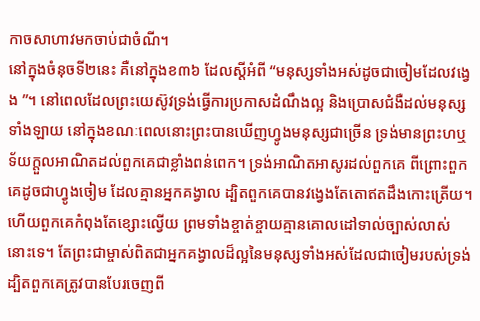កាចសាហាវមកចាប់ជាចំណី។
នៅក្នុងចំនុចទី២នេះ គឺនៅក្នុងខ៣៦ ដែលស្តីអំពី “មនុស្សទាំងអស់ដូចជាចៀមដែលវង្វេង ”។ នៅពេលដែលព្រះយេស៊ូវទ្រង់ធ្វើការប្រកាសដំណឹងល្អ និងប្រោសជំងឺដល់មនុស្សទាំងឡាយ នៅក្នុងខណៈពេលនោះព្រះបានឃើញហ្វូងមនុស្សជាច្រើន ទ្រង់មានព្រះហឬទ័យក្តួលអាណិតដល់ពួកគេជាខ្លាំងពន់ពេក។ ទ្រង់អាណិតអាសូរដល់ពួកគេ ពីព្រោះពួកគេដូចជាហ្វូងចៀម ដែលគ្មានអ្នកគង្វាល ដ្បិតពួកគេបានវង្វេងតែតោឥតដឹងកោះត្រើយ។ ហើយពួកគេកំពុងតែខ្សោះល្វើយ ព្រមទាំងខ្ចាត់ខ្ចាយគ្មានគោលដៅទាល់ច្បាស់លាស់នោះទេ។ តែព្រះជាម្ចាស់ពិតជាអ្នកគង្វាលដ៏ល្អនៃមនុស្សទាំងអស់ដែលជាចៀមរបស់ទ្រង់
ដ្បិតពួកគេត្រូវបានបែរចេញពី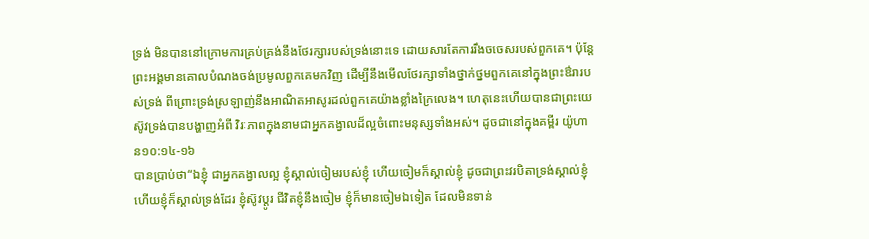ទ្រង់ មិនបាននៅក្រោមការគ្រប់គ្រង់នឹងថែរក្សារបស់ទ្រង់នោះទេ ដោយសារតែការរឹងចចេសរបស់ពួកគេ។ ប៉ុន្តែព្រះអង្គមានគោលបំណងចង់ប្រមូលពួកគេមកវិញ ដើម្បីនឹងមើលថែរក្សាទាំងថ្នាក់ថ្នមពួកគេនៅក្នុងព្រះឳរារបស់ទ្រង់ ពីព្រោះទ្រង់ស្រឡាញ់នឹងអាណិតអាសូរដល់ពួកគេយ៉ាងខ្លាំងក្រៃលេង។ ហេតុនេះហើយបានជាព្រះយេស៊ូវទ្រង់បានបង្ហាញអំពី វិរៈភាពក្នុងនាមជាអ្នកគង្វាលដ៏ល្អចំពោះមនុស្សទាំងអស់។ ដូចជានៅក្នុងគម្ពីរ យ៉ូហាន១០:១៤-១៦
បានប្រាប់ថា“ឯខ្ញុំ ជាអ្នកគង្វាលល្អ ខ្ញុំស្គាល់ចៀមរបស់ខ្ញុំ ហើយចៀមក៏ស្គាល់ខ្ញុំ ដូចជាព្រះវរបិតាទ្រង់ស្គាល់ខ្ញុំ ហើយខ្ញុំក៏ស្គាល់ទ្រង់ដែរ ខ្ញុំស៊ូវប្តូរ ជីវិតខ្ញុំនឹងចៀម ខ្ញុំក៏មានចៀមឯទៀត ដែលមិនទាន់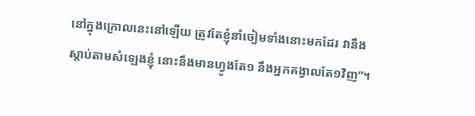នៅក្នុងក្រោលនេះនៅឡើយ ត្រូវតែខ្ញុំនាំចៀមទាំងនោះមកដែរ វានឹងស្តាប់តាមសំឡេងខ្ញុំ នោះនឹងមានហ្វូងតែ១ នឹងអ្នកគង្វាលតែ១វិញ”។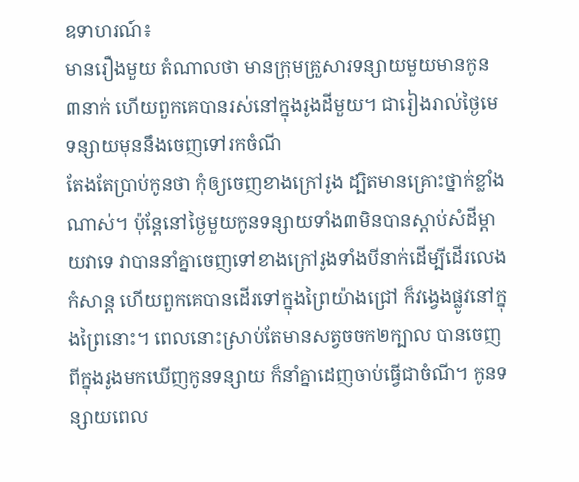ឧទាហរណ៍៖
មានរឿងមួយ តំណាលថា មានក្រុមគ្រួសារទន្សាយមួយមានកូន៣នាក់ ហើយពួកគេបានរស់នៅក្នុងរូងដីមួយ។ ជារៀងរាល់ថ្ងៃមេទន្សាយមុននឹងចេញទៅរកចំណី
តែងតែប្រាប់កូនថា កុំឲ្យចេញខាងក្រៅរូង ដ្បិតមានគ្រោះថ្នាក់ខ្លាំងណាស់។ ប៉ុន្តែនៅថ្ងៃមួយកូនទន្សាយទាំង៣មិនបានស្តាប់សំដីម្តាយវាទេ វាបាននាំគ្នាចេញទៅខាងក្រៅរូងទាំងបីនាក់ដើម្បីដើរលេងកំសាន្ត ហើយពួកគេបានដើរទៅក្នុងព្រៃយ៉ាងជ្រៅ ក៏វង្វេងផ្លូវនៅក្នុងព្រៃនោះ។ ពេលនោះស្រាប់តែមានសត្វចចក២ក្បាល បានចេញពីក្នុងរូងមកឃើញកូនទន្សាយ ក៏នាំគ្នាដេញចាប់ធ្វើជាចំណី។ កូនទន្សាយពេល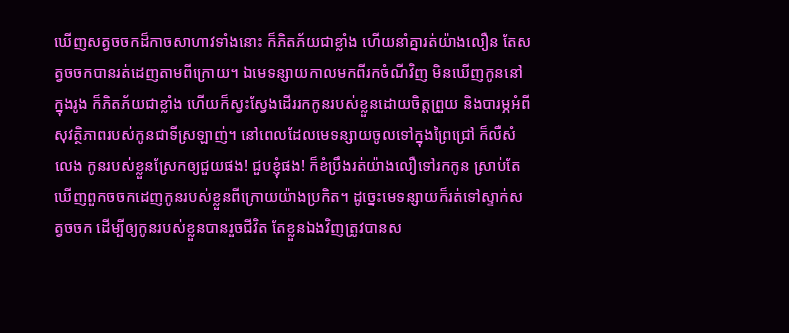ឃើញសត្វចចកដ៏កាចសាហាវទាំងនោះ ក៏ភិតភ័យជាខ្លាំង ហើយនាំគ្នារត់យ៉ាងលឿន តែសត្វចចកបានរត់ដេញតាមពីក្រោយ។ ឯមេទន្សាយកាលមកពីរកចំណីវិញ មិនឃើញកូននៅក្នុងរូង ក៏ភិតភ័យជាខ្លាំង ហើយក៏ស្វះស្វែងដើររកកូនរបស់ខ្លួនដោយចិត្តព្រួយ និងបារម្ភអំពីសុវត្ថិភាពរបស់កូនជាទីស្រឡាញ់។ នៅពេលដែលមេទន្សាយចូលទៅក្នុងព្រៃជ្រៅ ក៏លឺសំលេង កូនរបស់ខ្លួនស្រែកឲ្យជួយផង! ជួបខ្ញុំផង! ក៏ខំប្រឹងរត់យ៉ាងលឿទៅរកកូន ស្រាប់តែឃើញពួកចចកដេញកូនរបស់ខ្លួនពីក្រោយយ៉ាងប្រកិត។ ដូច្នេះមេទន្សាយក៏រត់ទៅស្ទាក់សត្វចចក ដើម្បីឲ្យកូនរបស់ខ្លួនបានរួចជីវិត តែខ្លួនឯងវិញត្រូវបានស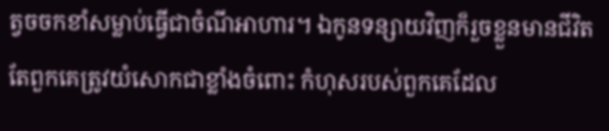ត្វចចកខាំសម្លាប់ធ្វើជាចំណីអាហារ។ ឯកូនទន្សាយវិញក៏រួចខ្លួនមានជីវិត តែពួកគេត្រូវយំសោកជាខ្លាំងចំពោះ កំហុសរបស់ពួកគេដែល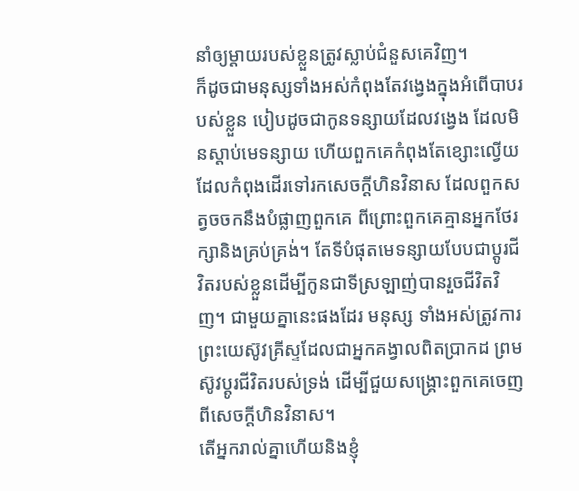នាំឲ្យម្តាយរបស់ខ្លួនត្រូវស្លាប់ជំនួសគេវិញ។
ក៏ដូចជាមនុស្សទាំងអស់កំពុងតែវង្វេងក្នុងអំពើបាបរបស់ខ្លួន បៀបដូចជាកូនទន្សាយដែលវង្វេង ដែលមិនស្តាប់មេទន្សាយ ហើយពួកគេកំពុងតែខ្សោះល្វើយ
ដែលកំពុងដើរទៅរកសេចក្តីហិនវិនាស ដែលពួកសត្វចចកនឹងបំផ្លាញពួកគេ ពីព្រោះពួកគេគ្មានអ្នកថែរក្សានិងគ្រប់គ្រង់។ តែទីបំផុតមេទន្សាយបែបជាប្តូរជីវិតរបស់ខ្លួនដើម្បីកូនជាទីស្រឡាញ់បានរួចជីវិតវិញ។ ជាមួយគ្នានេះផងដែរ មនុស្ស ទាំងអស់ត្រូវការព្រះយេស៊ូវគ្រីស្ទដែលជាអ្នកគង្វាលពិតប្រាកដ ព្រមស៊ូវប្តូរជីវិតរបស់ទ្រង់ ដើម្បីជួយសង្គ្រោះពួកគេចេញពីសេចក្តីហិនវិនាស។
តើអ្នករាល់គ្នាហើយនិងខ្ញុំ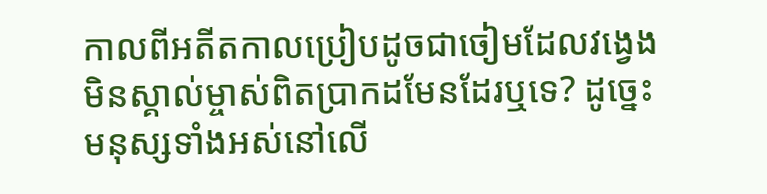កាលពីអតីតកាលប្រៀបដូចជាចៀមដែលវង្វេងមិនស្គាល់ម្ចាស់ពិតប្រាកដមែនដែរឬទេ? ដូច្នេះមនុស្សទាំងអស់នៅលើ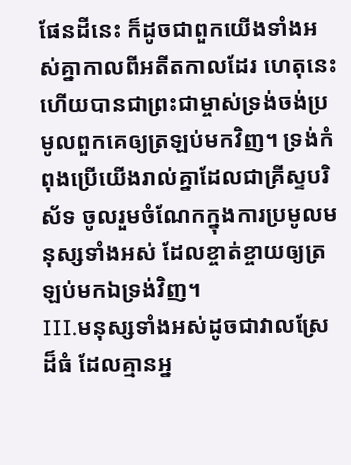ផែនដីនេះ ក៏ដូចជាពួកយើងទាំងអស់គ្នាកាលពីអតីតកាលដែរ ហេតុនេះហើយបានជាព្រះជាម្ចាស់ទ្រង់ចង់ប្រមូលពួកគេឲ្យត្រឡប់មកវិញ។ ទ្រង់កំពុងប្រើយើងរាល់គ្នាដែលជាគ្រីស្ទបរិស័ទ ចូលរួមចំណែកក្នុងការប្រមូលមនុស្សទាំងអស់ ដែលខ្ចាត់ខ្ចាយឲ្យត្រឡប់មកឯទ្រង់វិញ។
III.មនុស្សទាំងអស់ដូចជាវាលស្រែដ៏ធំ ដែលគ្មានអ្ន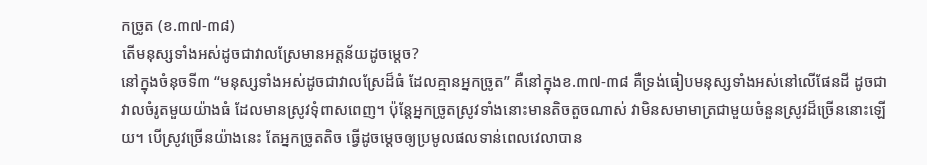កច្រូត (ខ.៣៧-៣៨)
តើមនុស្សទាំងអស់ដូចជាវាលស្រែមានអត្តន័យដូចម្តេច?
នៅក្នុងចំនុចទី៣ “មនុស្សទាំងអស់ដូចជាវាលស្រែដ៏ធំ ដែលគ្មានអ្នកច្រូត” គឺនៅក្នុងខ.៣៧-៣៨ គឺទ្រង់ធៀបមនុស្សទាំងអស់នៅលើផែនដី ដូចជាវាលចំរូតមួយយ៉ាងធំ ដែលមានស្រូវទុំពាសពេញ។ ប៉ុន្តែអ្នកច្រូតស្រូវទាំងនោះមានតិចតួចណាស់ វាមិនសមាមាត្រជាមួយចំនួនស្រូវដ៏ច្រើននោះឡើយ។ បើស្រូវច្រើនយ៉ាងនេះ តែអ្នកច្រូតតិច ធ្វើដូចម្តេចឲ្យប្រមូលផលទាន់ពេលវេលាបាន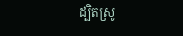ដ្បិតស្រូ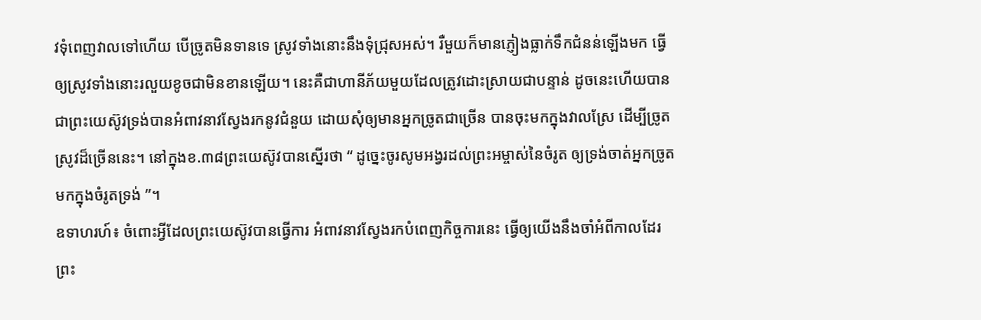វទុំពេញវាលទៅហើយ បើច្រូតមិនទានទេ ស្រូវទាំងនោះនឹងទុំជ្រុសអស់។ រឺមួយក៏មានភ្ញៀងធ្លាក់ទឹកជំនន់ឡើងមក ធ្វើឲ្យស្រូវទាំងនោះរលួយខូចជាមិនខានឡើយ។ នេះគឺជាហានីភ័យមួយដែលត្រូវដោះស្រាយជាបន្ទាន់ ដូចនេះហើយបានជាព្រះយេស៊ូវទ្រង់បានអំពាវនាវស្វែងរកនូវជំនួយ ដោយសុំឲ្យមានអ្នកច្រូតជាច្រើន បានចុះមកក្នុងវាលស្រែ ដើម្បីច្រូតស្រូវដ៏ច្រើននេះ។ នៅក្នុងខ.៣៨ព្រះយេស៊ូវបានស្នើរថា “ ដូច្នេះចូរសូមអង្វរដល់ព្រះអម្ចាស់នៃចំរូត ឲ្យទ្រង់ចាត់អ្នកច្រូតមកក្នុងចំរូតទ្រង់ ”។
ឧទាហរហ៍៖ ចំពោះអ្វីដែលព្រះយេស៊ូវបានធ្វើការ អំពាវនាវស្វែងរកបំពេញកិច្ចការនេះ ធ្វើឲ្យយើងនឹងចាំអំពីកាលដែរ ព្រះ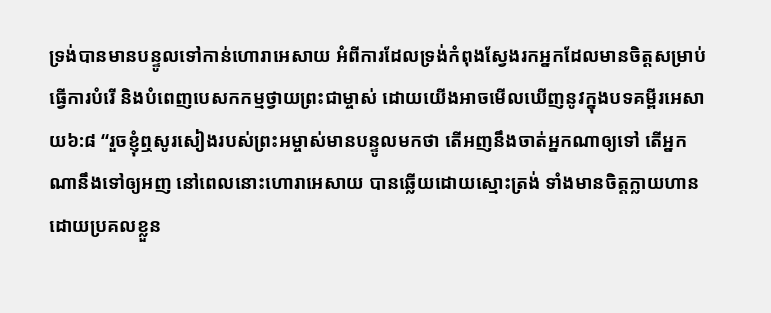ទ្រង់បានមានបន្ទូលទៅកាន់ហោរាអេសាយ អំពីការដែលទ្រង់កំពុងស្វែងរកអ្នកដែលមានចិត្តសម្រាប់ធ្វើការបំរើ និងបំពេញបេសកកម្មថ្វាយព្រះជាម្ចាស់ ដោយយើងអាចមើលឃើញនូវក្នុងបទគម្ពីរអេសាយ៦:៨ “រួចខ្ញុំឮសូរសៀងរបស់ព្រះអម្ចាស់មានបន្ទូលមកថា តើអញនឹងចាត់អ្នកណាឲ្យទៅ តើអ្នកណានឹងទៅឲ្យអញ នៅពេលនោះហោរាអេសាយ បានឆ្លើយដោយស្មោះត្រង់ ទាំងមានចិត្តក្លាយហានដោយប្រគលខ្លួន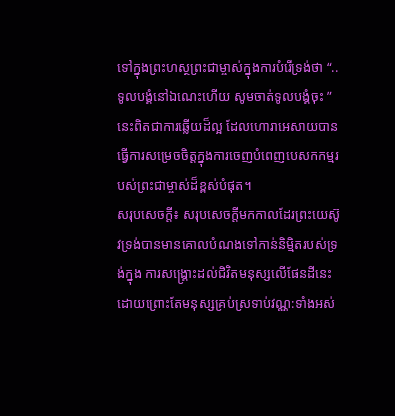ទៅក្នុងព្រះហស្ថព្រះជាម្ចាស់ក្នុងការបំរើទ្រង់ថា “..ទូលបង្គំនៅឯណេះហើយ សូមចាត់ទូលបង្គំចុះ ” នេះពិតជាការឆ្លើយដ៏ល្អ ដែលហោរាអេសាយបានធ្វើការសម្រេចចិត្តក្នុងការចេញបំពេញបេសកកម្មរបស់ព្រះជាម្ចាស់ដ៏ខ្ពស់បំផុត។
សរុបសេចក្តី៖ សរុបសេចក្តីមកកាលដែរព្រះយេស៊ូវទ្រង់បានមានគោលបំណងទៅកាន់និមិ្មតរបស់ទ្រង់ក្នុង ការសង្រ្គោះដល់ជិវិតមនុស្សលើផែនដីនេះ
ដោយព្រោះតែមនុស្សគ្រប់ស្រទាប់វណ្ណ:ទាំងអស់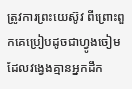ត្រូវការព្រះយេស៊ូវ ពីព្រោះពួកគេប្រៀបដូចជាហ្វូងចៀមដែលវង្វេងគ្មានអ្នកដឹក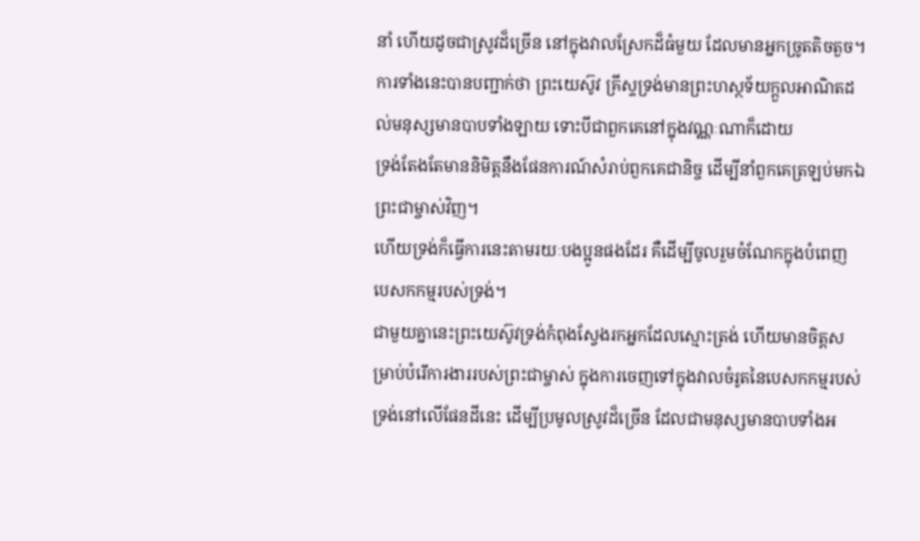នាំ ហើយដូចជាស្រូវដ៏ច្រើន នៅក្នុងវាលស្រែកដ៏ធំមួយ ដែលមានអ្នកច្រូតតិចតួច។
ការទាំងនេះបានបញ្ជាក់ថា ព្រះយេស៊ូវ គ្រីស្ទទ្រង់មានព្រះហស្ថទ័យក្តួលអាណិតដល់មនុស្សមានបាបទាំងឡាយ ទោះបីជាពួកគេនៅក្នុងវណ្ណៈណាក៏ដោយ
ទ្រង់តែងតែមាននិមិត្តនឹងផែនការណ៍សំរាប់ពួកគេជានិច្ច ដើម្បីនាំពួកគេត្រឡប់មកឯព្រះជាម្ចាស់វិញ។
ហើយទ្រង់ក៏ធ្វើការនេះតាមរយៈបងប្អូនផងដែរ គឺដើម្បីចូលរួមចំណែកក្នុងបំពេញ បេសកកម្មរបស់ទ្រង់។
ជាមួយគ្នានេះព្រះយេស៊ូវទ្រង់កំពុងស្វែងរកអ្នកដែលស្មោះត្រង់ ហើយមានចិត្តសម្រាប់បំរើការងាររបស់ព្រះជាម្ចាស់ ក្នុងការចេញទៅក្នុងវាលចំរូតនៃបេសកកម្មរបស់ទ្រង់នៅលើផែនដីនេះ ដើម្បីប្រមូលស្រូវដ៏ច្រើន ដែលជាមនុស្សមានបាបទាំងអ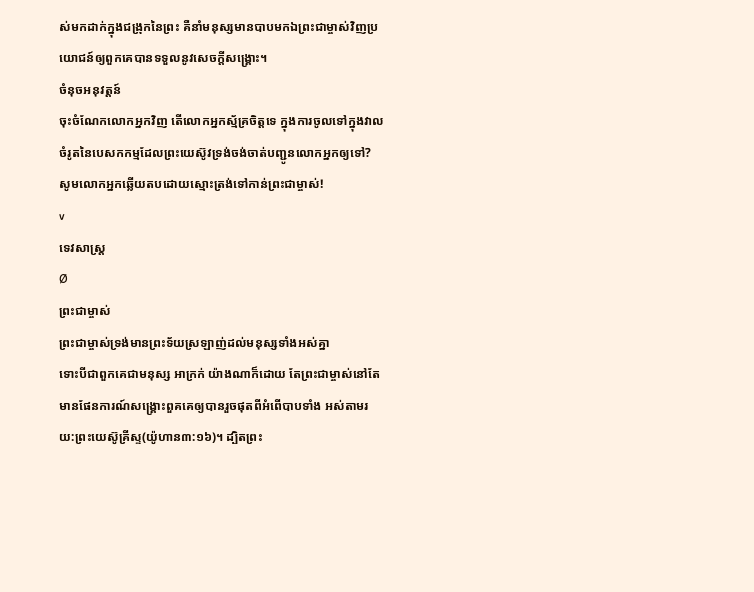ស់មកដាក់ក្នុងជង្រុកនៃព្រះ គឺនាំមនុស្សមានបាបមកឯព្រះជាម្ចាស់វិញប្រយោជន៍ឲ្យពួកគេបានទទួលនូវសេចក្តីសង្រ្គោះ។
ចំនុចអនុវត្តន៍
ចុះចំណែកលោកអ្នកវិញ តើលោកអ្នកស្ម័គ្រចិត្តទេ ក្នុងការចូលទៅក្នុងវាលចំរូតនៃបេសកកម្មដែលព្រះយេស៊ូវទ្រង់ចង់ចាត់បញ្ជូនលោកអ្នកឲ្យទៅ? សូមលោកអ្នកឆ្លើយតបដោយស្មោះត្រង់ទៅកាន់ព្រះជាម្ចាស់!
v
ទេវសាស្រ្ត
Ø
ព្រះជាម្ចាស់
ព្រះជាម្ចាស់ទ្រង់មានព្រះទ័យស្រឡាញ់ដល់មនុស្សទាំងអស់គ្នា
ទោះបីជាពួកគេជាមនុស្ស អាក្រក់ យ៉ាងណាក៏ដោយ តែព្រះជាម្ចាស់នៅតែមានផែនការណ៍សង្គ្រោះពួគគេឲ្យបានរួចផុតពីអំពើបាបទាំង អស់តាមរយ:ព្រះយេស៊ូគ្រីស្ទ(យ៉ូហាន៣:១៦)។ ដ្បិតព្រះ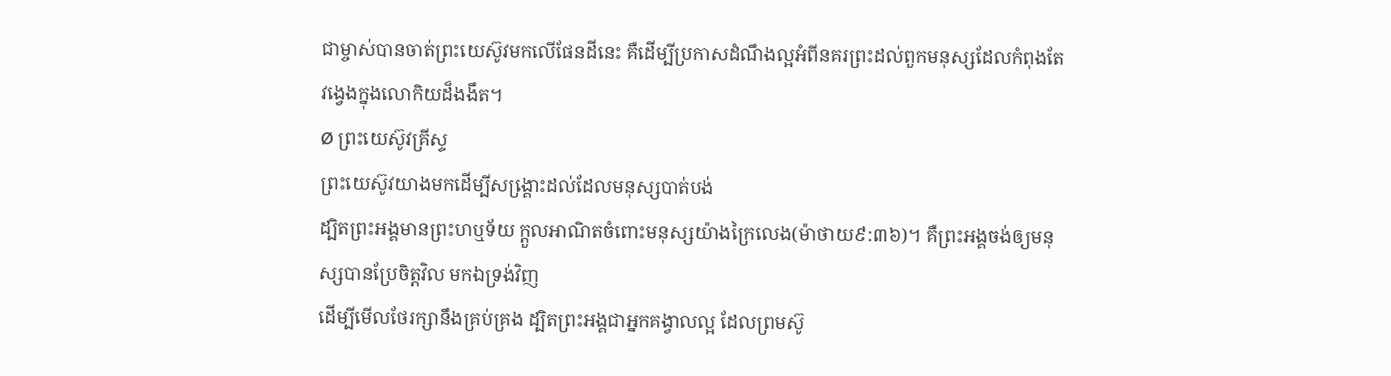ជាម្ចាស់បានចាត់ព្រះយេស៊ូវមកលើផែនដីនេះ គឺដើម្បីប្រកាសដំណឹងល្អអំពីនគរព្រះដល់ពួកមនុស្សដែលកំពុងតែវង្វេងក្នុងលោកិយដ៏ងងឹត។
Ø ព្រះយេស៊ូវគ្រីស្ទ
ព្រះយេស៊ូវយាងមកដើម្បីសង្គោ្រះដល់ដែលមនុស្សបាត់បង់
ដ្បិតព្រះអង្គមានព្រះហឬទ័យ ក្តួលអាណិតចំពោះមនុស្សយ៉ាងក្រៃលេង(ម៉ាថាយ៩:៣៦)។ គឺព្រះអង្គចង់ឲ្យមនុស្សបានប្រែចិត្តវិល មកឯទ្រង់វិញ
ដើម្បីមើលថែរក្សានឹងគ្រប់គ្រង ដ្បិតព្រះអង្គជាអ្នកគង្វាលល្អ ដែលព្រមស៊ូ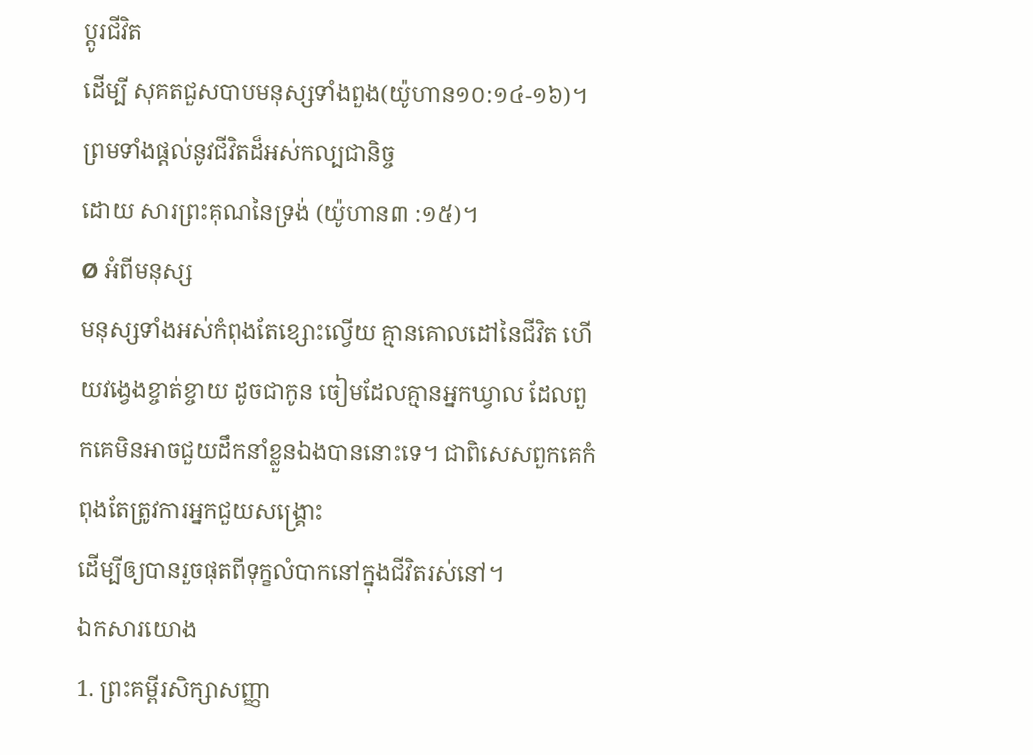ប្តូរជីវិត
ដើម្បី សុគតជួសបាបមនុស្សទាំងពួង(យ៉ូហាន១០:១៤-១៦)។ ព្រមទាំងផ្តល់នូវជីវិតដ៏អស់កល្បជានិច្ច
ដោយ សារព្រះគុណនៃទ្រង់ (យ៉ូហាន៣ :១៥)។
Ø អំពីមនុស្ស
មនុស្សទាំងអស់កំពុងតែខ្សោះល្វើយ គ្មានគោលដៅនៃជីវិត ហើយវង្វេងខ្ចាត់ខ្ចាយ ដូចជាកូន ចៀមដែលគ្មានអ្នកឃ្វាល ដែលពួកគេមិនអាចជួយដឹកនាំខ្លួនឯងបាននោះទេ។ ជាពិសេសពួកគេកំ ពុងតែត្រូវការអ្នកជួយសង្រ្គោះ
ដើម្បីឲ្យបានរួចផុតពីទុក្ខលំបាកនៅក្នុងជីវិតរស់នៅ។
ឯកសារយោង
1. ព្រះគម្ពីរសិក្សាសញ្ញា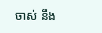ចាស់ នឹង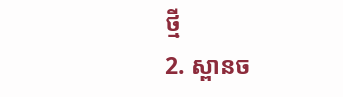ថ្មី
2. ស្ពានច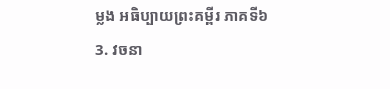ម្លង អធិប្បាយព្រះគម្ពីរ ភាគទី៦
3. វចនា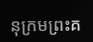នុក្រមព្រះគ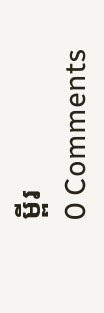ម្ពីរ
0 Comments